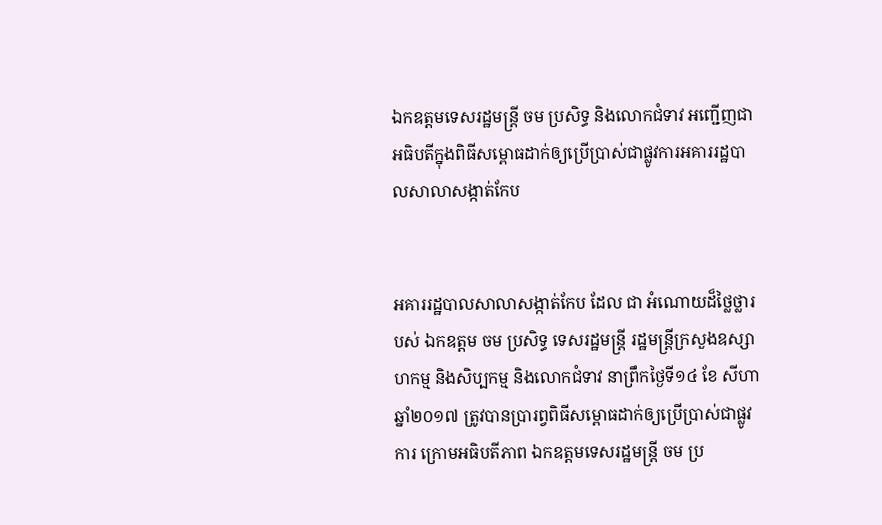ឯកឧត្តមទេសរដ្ឋមន្ត្រី ចម ប្រសិទ្ធ និងលោកជំទាវ អញ្ជើញជាអធិបតីក្នុងពិធីសម្ពោធដាក់ឲ្យប្រើប្រាស់ជាផ្លូវការអគាររដ្ឋបាលសាលាសង្កាត់កែប


អគាររដ្ឋបាលសាលាសង្កាត់កែប ដែល ជា អំណោយដ៏ថ្លៃថ្លារបស់ ឯកឧត្តម ចម ប្រសិទ្ធ ទេសរដ្ឋមន្ត្រី រដ្ឋមន្ត្រីក្រសួងឧស្សាហកម្ម និងសិប្បកម្ម និងលោកជំទាវ នាព្រឹកថ្ងៃទី១៤ ខែ សីហា ឆ្នាំ២០១៧ ត្រូវបានប្រារព្វពិធីសម្ពោធដាក់ឲ្យប្រើប្រាស់ជាផ្លូវការ ក្រោមអធិបតីភាព ឯកឧត្តមទេសរដ្ឋមន្ត្រី ចម ប្រ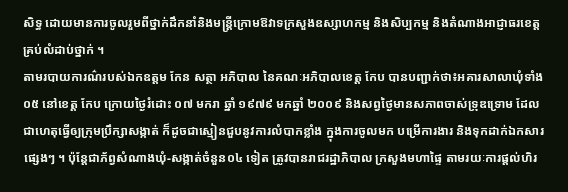សិទ្ធ ដោយមានការចូលរួមពីថ្នាក់ដឹកនាំនិងមន្ត្រីក្រោមឱវាទក្រសួងឧស្សាហកម្ម និងសិប្បកម្ម និងតំណាងអាជ្ញាធរខេត្តគ្រប់លំដាប់ថ្នាក់ ។
តាមរបាយការណ៌របស់ឯកឧត្តម កែន សត្ថា អភិបាល នៃគណៈអភិបាលខេត្ត កែប បានបញ្ជាក់ថា៖អគារសាលាឃុំទាំង ០៥ នៅខេត្ត កែប ក្រោយថ្ងៃរំដោះ ០៧ មករា ឆ្នាំ ១៩៧៩ មកឆ្នាំ ២០០៩ និងសព្វថ្ងៃមានសភាពចាស់ទ្រុឌទ្រោម ដែលជាហេតុធ្វើឲ្យក្រុមប្រឹក្សាសង្កាត់ ក៏ដូចជាស្មៀនជួបនូវការលំបាកខ្លាំង ក្នុងការចូលមក បម្រើការងារ និងទុកដាក់ឯកសារផ្សេងៗ ។ ប៉ុន្តែជាភ័ព្វសំណាងឃុំ-សង្កាត់ចំនួន០៤ ទៀត ត្រូវបានរាជរដ្ឋាភិបាល ក្រសួងមហាផ្ទៃ តាមរយៈការផ្តល់ហិរ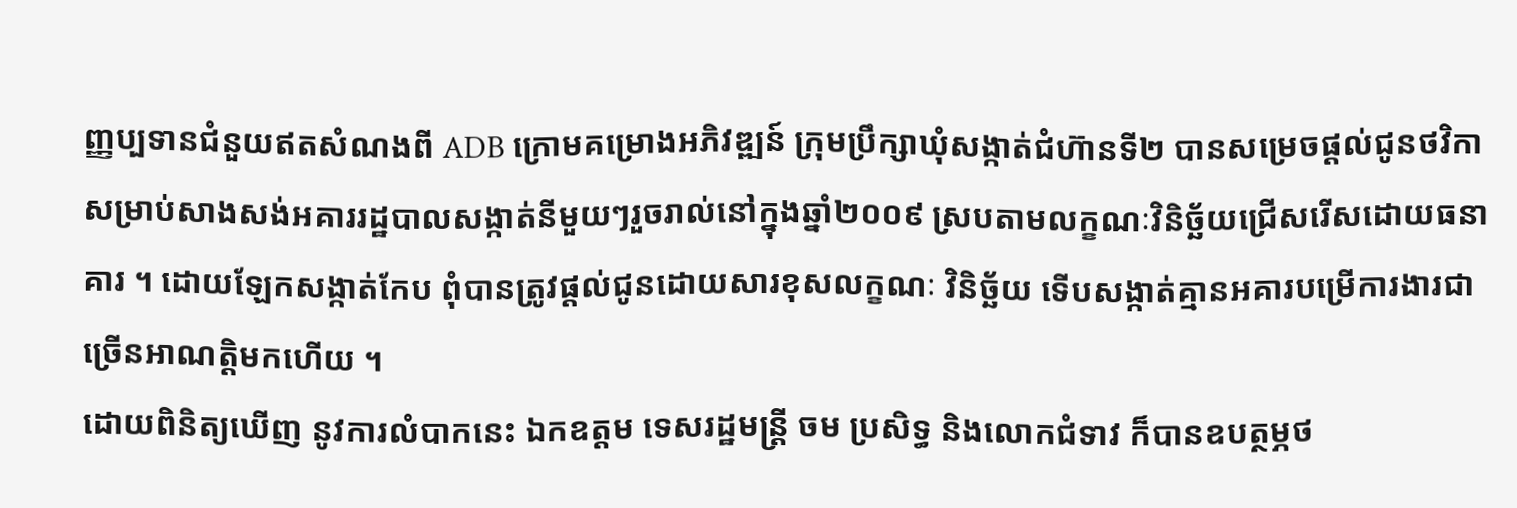ញ្ញប្បទានជំនួយឥតសំណងពី ADB ក្រោមគម្រោងអភិវឌ្ឍន៍ ក្រុមប្រឹក្សាឃុំសង្កាត់ជំហ៊ានទី២ បានសម្រេចផ្តល់ជូនថវិកាសម្រាប់សាងសង់អគាររដ្ឋបាលសង្កាត់នីមួយៗរួចរាល់នៅក្នុងឆ្នាំ២០០៩ ស្របតាមលក្ខណៈវិនិច្ឆ័យជ្រើសរើសដោយធនាគារ ។ ដោយឡែកសង្កាត់កែប ពុំបានត្រូវផ្តល់ជូនដោយសារខុសលក្ខណៈ វិនិច្ឆ័យ ទើបសង្កាត់គ្មានអគារបម្រើការងារជាច្រើនអាណត្តិមកហើយ ។
ដោយពិនិត្យឃើញ នូវការលំបាកនេះ ឯកឧត្តម ទេសរដ្ឋមន្ត្រី ចម ប្រសិទ្ធ និងលោកជំទាវ ក៏បានឧបត្ថម្ភថ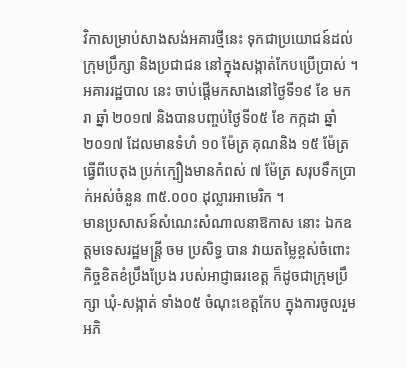វិកាសម្រាប់សាងសង់អគារថ្មីនេះ ទុកជាប្រយោជន៍ដល់ក្រុមប្រឹក្សា និងប្រជាជន នៅក្នុងសង្កាត់កែបប្រើប្រាស់ ។ អគាររដ្ឋបាល នេះ ចាប់ផ្តើមកសាងនៅថ្ងៃទី១៩ ខែ មករា ឆ្នាំ ២០១៧ និងបានបញ្ចប់ថ្ងៃទី០៥ ខែ កក្កដា ឆ្នាំ ២០១៧ ដែលមានទំហំ ១០ ម៉ែត្រ គុណនិង ១៥ ម៉ែត្រ ធ្វើពីបេតុង ប្រក់ក្បឿងមានកំពស់ ៧ ម៉ែត្រ សរុបទឹកប្រាក់អស់ចំនួន ៣៥.០០០ ដុល្លារអាមេរិក ។
មានប្រសាសន៍សំណេះសំណាលនាឱកាស នោះ ឯកឧត្តមទេសរដ្ឋមន្ត្រី ចម ប្រសិទ្ធ បាន វាយតម្លៃខ្ពស់ចំពោះកិច្ចខិតខំប្រឹងប្រែង របស់អាជ្ញាធរខេត្ត ក៏ដូចជាក្រុមប្រឹក្សា ឃុំ-សង្កាត់ ទាំង០៥ ចំណុះខេត្តកែប ក្នុងការចូលរួមអភិ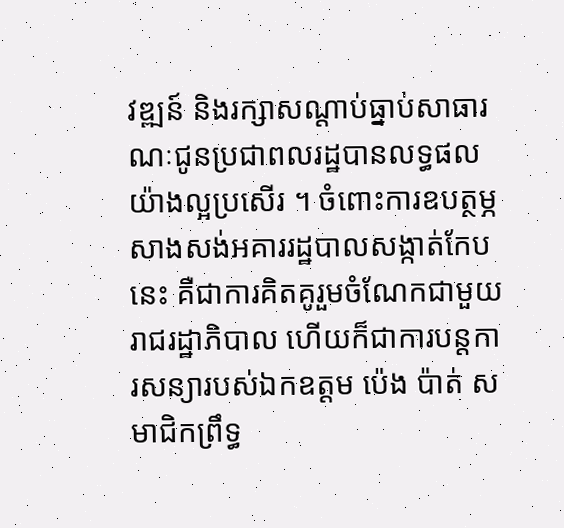វឌ្ឍន៍ និងរក្សាសណ្តាប់ធ្នាប់សាធារណៈជូនប្រជាពលរដ្ឋបានលទ្ធផលយ៉ាងល្អប្រសើរ ។ ចំពោះការឧបត្ថម្ភសាងសង់អគាររដ្ឋបាលសង្កាត់កែបនេះ គឺជាការគិតគូរួមចំណែកជាមួយរាជរដ្ឋាភិបាល ហើយក៏ជាការបន្តការសន្យារបស់ឯកឧត្តម ប៉េង ប៉ាត់ សមាជិកព្រឹទ្ធ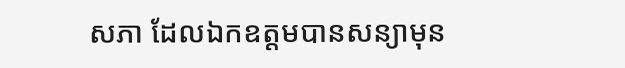សភា ដែលឯកឧត្តមបានសន្យាមុន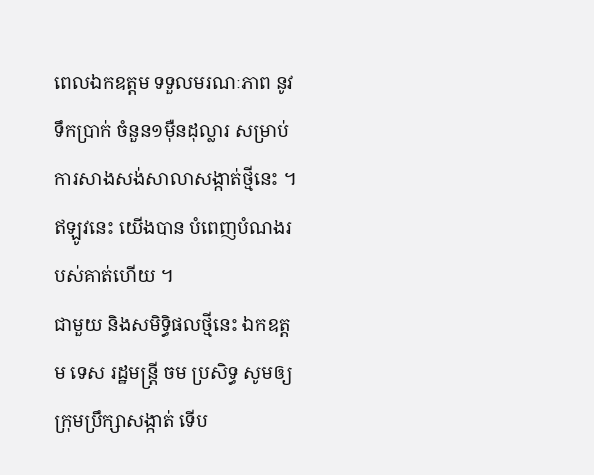ពេលឯកឧត្តម ទទួលមរណៈភាព នូវទឹកប្រាក់ ចំនួន១មុឺនដុល្លារ សម្រាប់ការសាងសង់សាលាសង្កាត់ថ្មីនេះ ។ ឥឡូវនេះ យើងបាន បំពេញបំណងរបស់គាត់ហើយ ។
ជាមួយ និងសមិទ្ធិផលថ្មីនេះ ឯកឧត្តម ទេស រដ្ឋមន្ត្រី ចម ប្រសិទ្ធ សូមឲ្យក្រុមប្រឹក្សាសង្កាត់ ទើប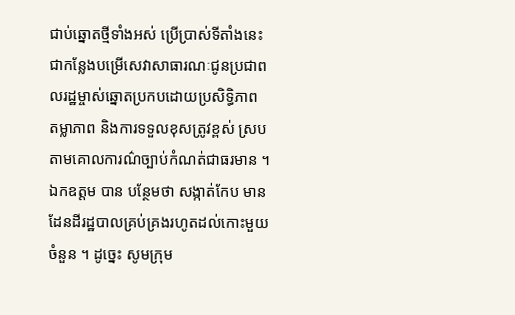ជាប់ឆ្នោតថ្មីទាំងអស់ ប្រើប្រាស់ទីតាំងនេះ ជាកន្លែងបម្រើសេវាសាធារណៈជូនប្រជាពលរដ្ឋម្ចាស់ឆ្នោតប្រកបដោយប្រសិទ្ធិភាព តម្លាភាព និងការទទួលខុសត្រូវខ្ពស់ ស្របតាមគោលការណ៌ច្បាប់កំណត់ជាធរមាន ។ ឯកឧត្តម បាន បន្ថែមថា សង្កាត់កែប មានដែនដីរដ្ឋបាលគ្រប់គ្រងរហូតដល់កោះមួយចំនួន ។ ដូច្នេះ សូមក្រុម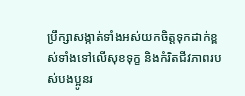ប្រឹក្សាសង្កាត់ទាំងអស់យកចិត្តទុកដាក់ខ្ពស់ទាំងទៅលើសុខទុក្ខ និងកំរិតជីវភាពរបស់បងប្អូនរ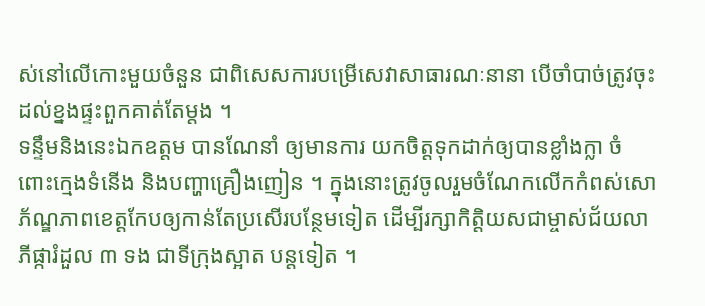ស់នៅលើកោះមួយចំនួន ជាពិសេសការបម្រើសេវាសាធារណៈនានា បើចាំបាច់ត្រូវចុះដល់ខ្នងផ្ទះពួកគាត់តែម្តង ។
ទន្ទឹមនិងនេះឯកឧត្តម បានណែនាំ ឲ្យមានការ យកចិត្តទុកដាក់ឲ្យបានខ្លាំងក្លា ចំពោះក្មេងទំនើង និងបញ្ហាគ្រឿងញៀន ។ ក្នុងនោះត្រូវចូលរួមចំណែកលើកកំពស់សោភ័ណ្ឌភាពខេត្តកែបឲ្យកាន់តែប្រសើរបន្ថែមទៀត ដើម្បីរក្សាកិត្តិយសជាម្ចាស់ជ័យលាភីផ្ការំដួល ៣ ទង ជាទីក្រុងស្អាត បន្តទៀត ។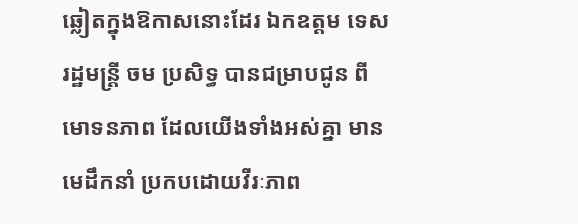ឆ្លៀតក្នុងឱកាសនោះដែរ ឯកឧត្តម ទេសរដ្ឋមន្ត្រី ចម ប្រសិទ្ធ បានជម្រាបជូន ពីមោទនភាព ដែលយើងទាំងអស់គ្នា មានមេដឹកនាំ ប្រកបដោយវីរៈភាព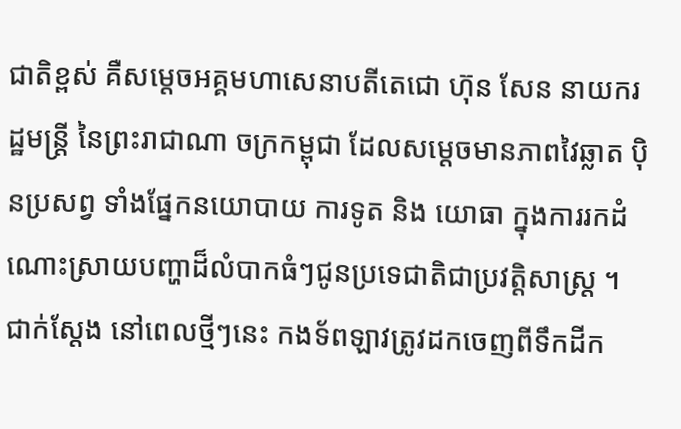ជាតិខ្ពស់ គឺសម្តេចអគ្គមហាសេនាបតីតេជោ ហ៊ុន សែន នាយករដ្ឋមន្ត្រី នៃព្រះរាជាណា ចក្រកម្ពុជា ដែលសម្តេចមានភាពវៃឆ្លាត បុិនប្រសព្វ ទាំងផ្នែកនយោបាយ ការទូត និង យោធា ក្នុងការរកដំណោះស្រាយបញ្ហាដ៏លំបាកធំៗជូនប្រទេជាតិជាប្រវត្តិសាស្ត្រ ។ ជាក់ស្តែង នៅពេលថ្មីៗនេះ កងទ័ពឡាវត្រូវដកចេញពីទឹកដីក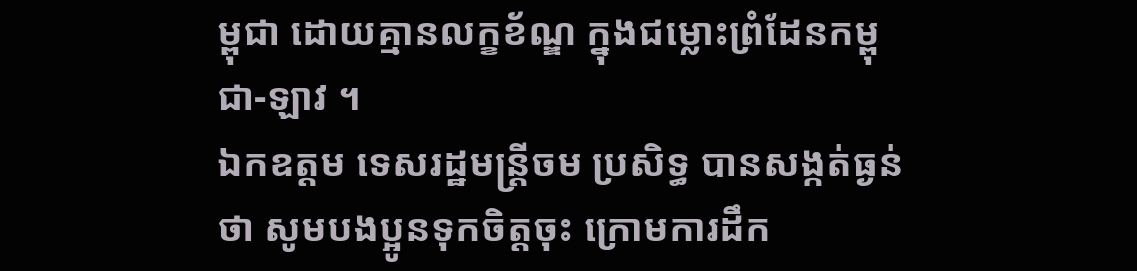ម្ពុជា ដោយគ្មានលក្ខខ័ណ្ឌ ក្នុងជម្លោះព្រំដែនកម្ពុជា-ឡាវ ។
ឯកឧត្តម ទេសរដ្ឋមន្ត្រីចម ប្រសិទ្ធ បានសង្កត់ធ្ងន់ថា សូមបងប្អូនទុកចិត្តចុះ ក្រោមការដឹក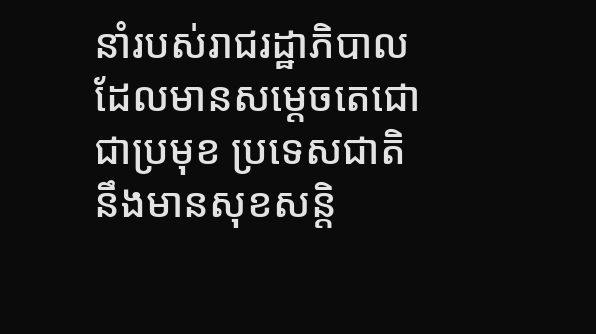នាំរបស់រាជរដ្ឋាភិបាលដែលមានសម្តេចតេជោជាប្រមុខ ប្រទេសជាតិ នឹងមានសុខសន្តិ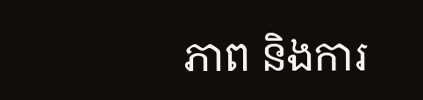ភាព និងការ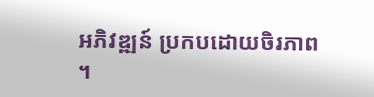អភិវឌ្ឍន៍ ប្រកបដោយចិរភាព ។